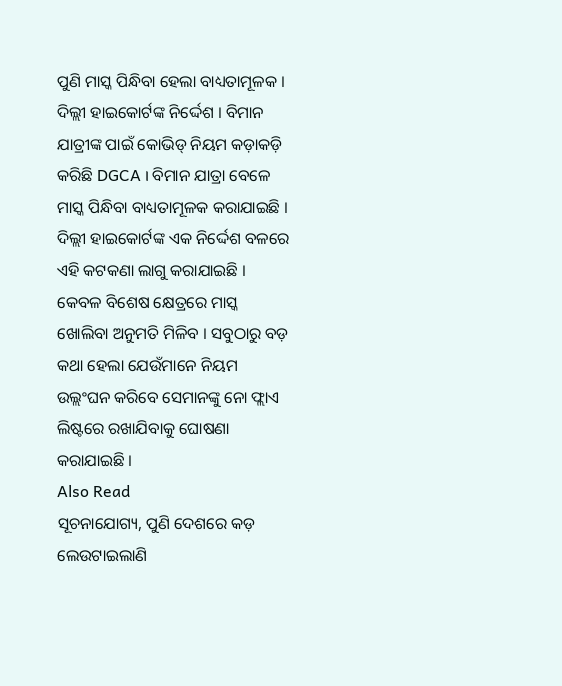ପୁଣି ମାସ୍କ ପିନ୍ଧିବା ହେଲା ବାଧ୍ୟତାମୂଳକ । ଦିଲ୍ଲୀ ହାଇକୋର୍ଟଙ୍କ ନିର୍ଦ୍ଦେଶ । ବିମାନ ଯାତ୍ରୀଙ୍କ ପାଇଁ କୋଭିଡ୍ ନିୟମ କଡ଼ାକଡ଼ି କରିଛି DGCA । ବିମାନ ଯାତ୍ରା ବେଳେ ମାସ୍କ ପିନ୍ଧିବା ବାଧ୍ୟତାମୂଳକ କରାଯାଇଛି । ଦିଲ୍ଲୀ ହାଇକୋର୍ଟଙ୍କ ଏକ ନିର୍ଦ୍ଦେଶ ବଳରେ ଏହି କଟକଣା ଲାଗୁ କରାଯାଇଛି । କେବଳ ବିଶେଷ କ୍ଷେତ୍ରରେ ମାସ୍କ ଖୋଲିବା ଅନୁମତି ମିଳିବ । ସବୁଠାରୁ ବଡ଼ କଥା ହେଲା ଯେଉଁମାନେ ନିୟମ ଉଲ୍ଲଂଘନ କରିବେ ସେମାନଙ୍କୁ ନୋ ଫ୍ଲାଏ ଲିଷ୍ଟରେ ରଖାଯିବାକୁ ଘୋଷଣା କରାଯାଇଛି ।
Also Read
ସୂଚନାଯୋଗ୍ୟ, ପୁଣି ଦେଶରେ କଡ଼ ଲେଉଟାଇଲାଣି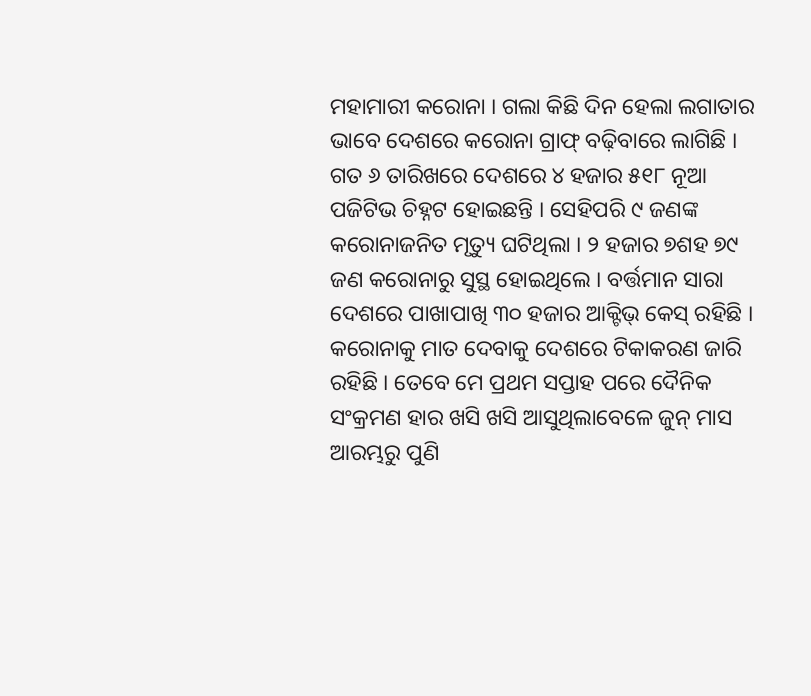ମହାମାରୀ କରୋନା । ଗଲା କିଛି ଦିନ ହେଲା ଲଗାତାର ଭାବେ ଦେଶରେ କରୋନା ଗ୍ରାଫ୍ ବଢ଼ିବାରେ ଲାଗିଛି । ଗତ ୬ ତାରିଖରେ ଦେଶରେ ୪ ହଜାର ୫୧୮ ନୂଆ ପଜିଟିଭ ଚିହ୍ନଟ ହୋଇଛନ୍ତି । ସେହିପରି ୯ ଜଣଙ୍କ କରୋନାଜନିତ ମୃତ୍ୟୁ ଘଟିଥିଲା । ୨ ହଜାର ୭ଶହ ୭୯ ଜଣ କରୋନାରୁ ସୁସ୍ଥ ହୋଇଥିଲେ । ବର୍ତ୍ତମାନ ସାରା ଦେଶରେ ପାଖାପାଖି ୩୦ ହଜାର ଆକ୍ଟିଭ୍ କେସ୍ ରହିଛି । କରୋନାକୁ ମାତ ଦେବାକୁ ଦେଶରେ ଟିକାକରଣ ଜାରି ରହିଛି । ତେବେ ମେ ପ୍ରଥମ ସପ୍ତାହ ପରେ ଦୈନିକ ସଂକ୍ରମଣ ହାର ଖସି ଖସି ଆସୁଥିଲାବେଳେ ଜୁନ୍ ମାସ ଆରମ୍ଭରୁ ପୁଣି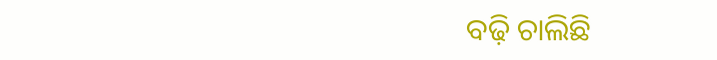ବଢ଼ି ଚାଲିଛି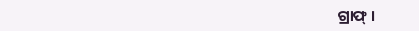ଗ୍ରାଫ୍ ।